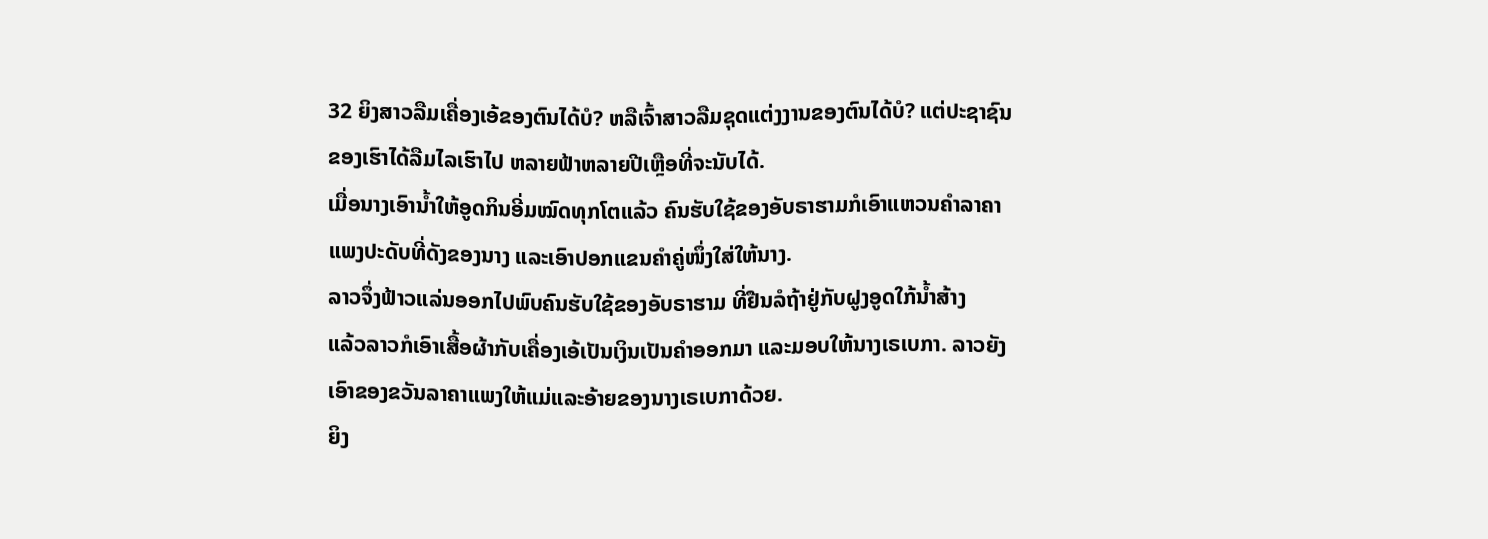32 ຍິງສາວລືມເຄື່ອງເອ້ຂອງຕົນໄດ້ບໍ? ຫລືເຈົ້າສາວລືມຊຸດແຕ່ງງານຂອງຕົນໄດ້ບໍ? ແຕ່ປະຊາຊົນຂອງເຮົາໄດ້ລືມໄລເຮົາໄປ ຫລາຍຟ້າຫລາຍປີເຫຼືອທີ່ຈະນັບໄດ້.
ເມື່ອນາງເອົານໍ້າໃຫ້ອູດກິນອີ່ມໝົດທຸກໂຕແລ້ວ ຄົນຮັບໃຊ້ຂອງອັບຣາຮາມກໍເອົາແຫວນຄຳລາຄາແພງປະດັບທີ່ດັງຂອງນາງ ແລະເອົາປອກແຂນຄຳຄູ່ໜຶ່ງໃສ່ໃຫ້ນາງ.
ລາວຈຶ່ງຟ້າວແລ່ນອອກໄປພົບຄົນຮັບໃຊ້ຂອງອັບຣາຮາມ ທີ່ຢືນລໍຖ້າຢູ່ກັບຝູງອູດໃກ້ນໍ້າສ້າງ
ແລ້ວລາວກໍເອົາເສື້ອຜ້າກັບເຄື່ອງເອ້ເປັນເງິນເປັນຄຳອອກມາ ແລະມອບໃຫ້ນາງເຣເບກາ. ລາວຍັງເອົາຂອງຂວັນລາຄາແພງໃຫ້ແມ່ແລະອ້າຍຂອງນາງເຣເບກາດ້ວຍ.
ຍິງ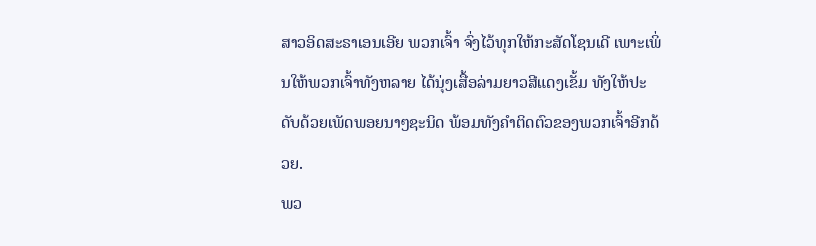ສາວອິດສະຣາເອນເອີຍ ພວກເຈົ້າ ຈົ່ງໄວ້ທຸກໃຫ້ກະສັດໂຊນເດີ ເພາະເພິ່ນໃຫ້ພວກເຈົ້າທັງຫລາຍ ໄດ້ນຸ່ງເສື້ອລ່າມຍາວສີແດງເຂັ້ມ ທັງໃຫ້ປະດັບດ້ວຍເພັດພອຍນາໆຊະນິດ ພ້ອມທັງຄຳຕິດຕົວຂອງພວກເຈົ້າອີກດ້ວຍ.
ພວ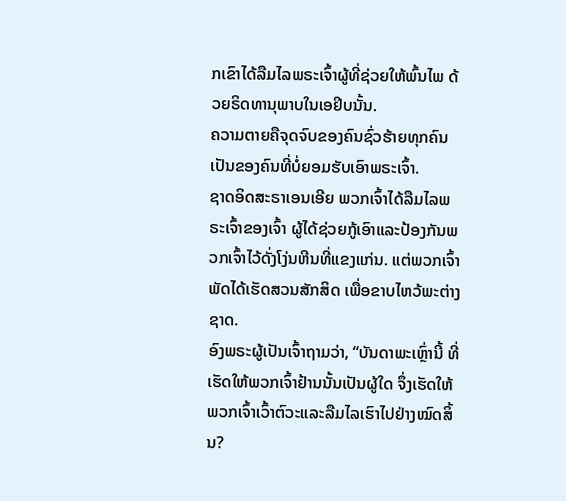ກເຂົາໄດ້ລືມໄລພຣະເຈົ້າຜູ້ທີ່ຊ່ວຍໃຫ້ພົ້ນໄພ ດ້ວຍຣິດທານຸພາບໃນເອຢິບນັ້ນ.
ຄວາມຕາຍຄືຈຸດຈົບຂອງຄົນຊົ່ວຮ້າຍທຸກຄົນ ເປັນຂອງຄົນທີ່ບໍ່ຍອມຮັບເອົາພຣະເຈົ້າ.
ຊາດອິດສະຣາເອນເອີຍ ພວກເຈົ້າໄດ້ລືມໄລພຣະເຈົ້າຂອງເຈົ້າ ຜູ້ໄດ້ຊ່ວຍກູ້ເອົາແລະປ້ອງກັນພວກເຈົ້າໄວ້ດັ່ງໂງ່ນຫີນທີ່ແຂງແກ່ນ. ແຕ່ພວກເຈົ້າພັດໄດ້ເຮັດສວນສັກສິດ ເພື່ອຂາບໄຫວ້ພະຕ່າງຊາດ.
ອົງພຣະຜູ້ເປັນເຈົ້າຖາມວ່າ, “ບັນດາພະເຫຼົ່ານີ້ ທີ່ເຮັດໃຫ້ພວກເຈົ້າຢ້ານນັ້ນເປັນຜູ້ໃດ ຈຶ່ງເຮັດໃຫ້ພວກເຈົ້າເວົ້າຕົວະແລະລືມໄລເຮົາໄປຢ່າງໝົດສິ້ນ?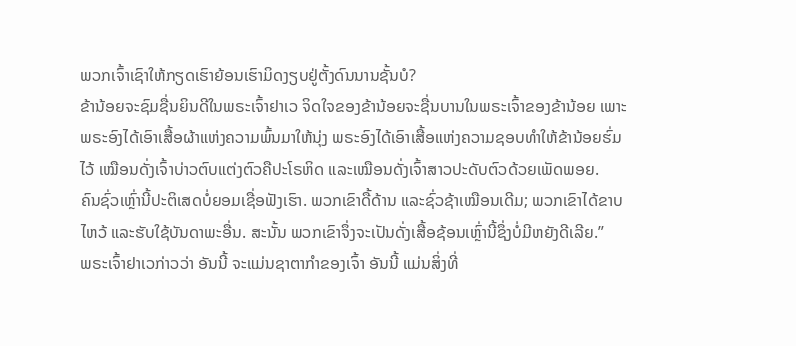ພວກເຈົ້າເຊົາໃຫ້ກຽດເຮົາຍ້ອນເຮົາມິດງຽບຢູ່ຕັ້ງດົນນານຊັ້ນບໍ?
ຂ້ານ້ອຍຈະຊົມຊື່ນຍິນດີໃນພຣະເຈົ້າຢາເວ ຈິດໃຈຂອງຂ້ານ້ອຍຈະຊື່ນບານໃນພຣະເຈົ້າຂອງຂ້ານ້ອຍ ເພາະພຣະອົງໄດ້ເອົາເສື້ອຜ້າແຫ່ງຄວາມພົ້ນມາໃຫ້ນຸ່ງ ພຣະອົງໄດ້ເອົາເສື້ອແຫ່ງຄວາມຊອບທຳໃຫ້ຂ້ານ້ອຍຮົ່ມໄວ້ ເໝືອນດັ່ງເຈົ້າບ່າວຕົບແຕ່ງຕົວຄືປະໂຣຫິດ ແລະເໝືອນດັ່ງເຈົ້າສາວປະດັບຕົວດ້ວຍເພັດພອຍ.
ຄົນຊົ່ວເຫຼົ່ານີ້ປະຕິເສດບໍ່ຍອມເຊື່ອຟັງເຮົາ. ພວກເຂົາດື້ດ້ານ ແລະຊົ່ວຊ້າເໝືອນເດີມ; ພວກເຂົາໄດ້ຂາບໄຫວ້ ແລະຮັບໃຊ້ບັນດາພະອື່ນ. ສະນັ້ນ ພວກເຂົາຈຶ່ງຈະເປັນດັ່ງເສື້ອຊ້ອນເຫຼົ່ານີ້ຊຶ່ງບໍ່ມີຫຍັງດີເລີຍ.”
ພຣະເຈົ້າຢາເວກ່າວວ່າ ອັນນີ້ ຈະແມ່ນຊາຕາກຳຂອງເຈົ້າ ອັນນີ້ ແມ່ນສິ່ງທີ່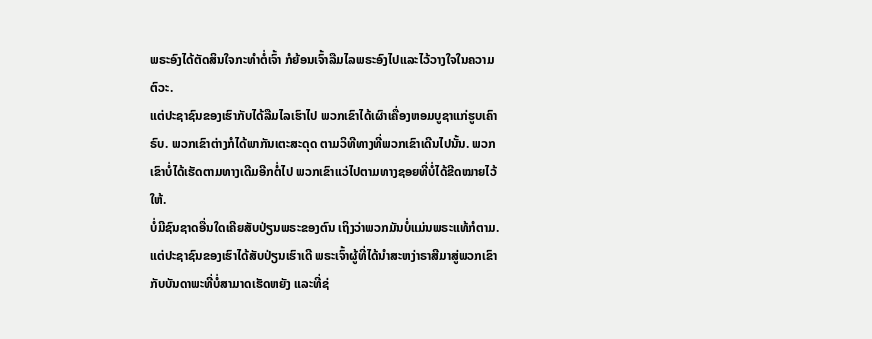ພຣະອົງໄດ້ຕັດສິນໃຈກະທຳຕໍ່ເຈົ້າ ກໍຍ້ອນເຈົ້າລືມໄລພຣະອົງໄປແລະໄວ້ວາງໃຈໃນຄວາມຕົວະ.
ແຕ່ປະຊາຊົນຂອງເຮົາກັບໄດ້ລືມໄລເຮົາໄປ ພວກເຂົາໄດ້ເຜົາເຄື່ອງຫອມບູຊາແກ່ຮູບເຄົາຣົບ. ພວກເຂົາຕ່າງກໍໄດ້ພາກັນເຕະສະດຸດ ຕາມວິທີທາງທີ່ພວກເຂົາເດີນໄປນັ້ນ. ພວກເຂົາບໍ່ໄດ້ເຮັດຕາມທາງເດີມອີກຕໍ່ໄປ ພວກເຂົາແວ່ໄປຕາມທາງຊອຍທີ່ບໍ່ໄດ້ຂີດໝາຍໄວ້ໃຫ້.
ບໍ່ມີຊົນຊາດອື່ນໃດເຄີຍສັບປ່ຽນພຣະຂອງຕົນ ເຖິງວ່າພວກມັນບໍ່ແມ່ນພຣະແທ້ກໍຕາມ. ແຕ່ປະຊາຊົນຂອງເຮົາໄດ້ສັບປ່ຽນເຮົາເດີ ພຣະເຈົ້າຜູ້ທີ່ໄດ້ນຳສະຫງ່າຣາສີມາສູ່ພວກເຂົາ ກັບບັນດາພະທີ່ບໍ່ສາມາດເຮັດຫຍັງ ແລະທີ່ຊ່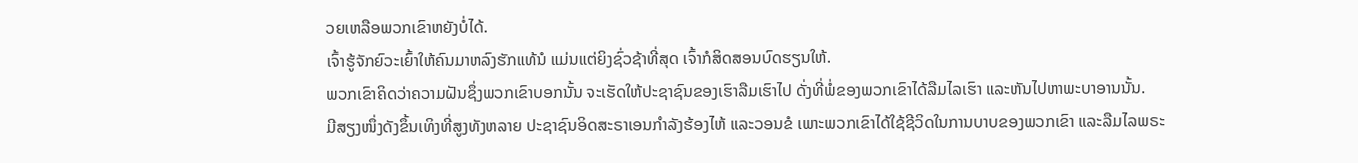ວຍເຫລືອພວກເຂົາຫຍັງບໍ່ໄດ້.
ເຈົ້າຮູ້ຈັກຍົວະເຍົ້າໃຫ້ຄົນມາຫລົງຮັກແທ້ນໍ ແມ່ນແຕ່ຍິງຊົ່ວຊ້າທີ່ສຸດ ເຈົ້າກໍສິດສອນບົດຮຽນໃຫ້.
ພວກເຂົາຄິດວ່າຄວາມຝັນຊຶ່ງພວກເຂົາບອກນັ້ນ ຈະເຮັດໃຫ້ປະຊາຊົນຂອງເຮົາລືມເຮົາໄປ ດັ່ງທີ່ພໍ່ຂອງພວກເຂົາໄດ້ລືມໄລເຮົາ ແລະຫັນໄປຫາພະບາອານນັ້ນ.
ມີສຽງໜຶ່ງດັງຂຶ້ນເທິງທີ່ສູງທັງຫລາຍ ປະຊາຊົນອິດສະຣາເອນກຳລັງຮ້ອງໄຫ້ ແລະວອນຂໍ ເພາະພວກເຂົາໄດ້ໃຊ້ຊີວິດໃນການບາບຂອງພວກເຂົາ ແລະລືມໄລພຣະ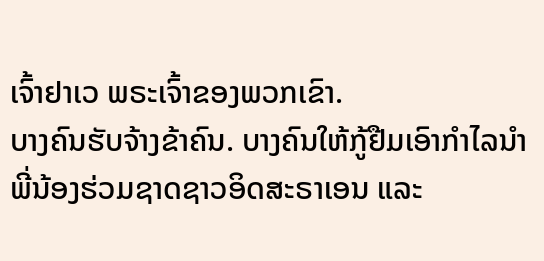ເຈົ້າຢາເວ ພຣະເຈົ້າຂອງພວກເຂົາ.
ບາງຄົນຮັບຈ້າງຂ້າຄົນ. ບາງຄົນໃຫ້ກູ້ຢືມເອົາກຳໄລນຳພີ່ນ້ອງຮ່ວມຊາດຊາວອິດສະຣາເອນ ແລະ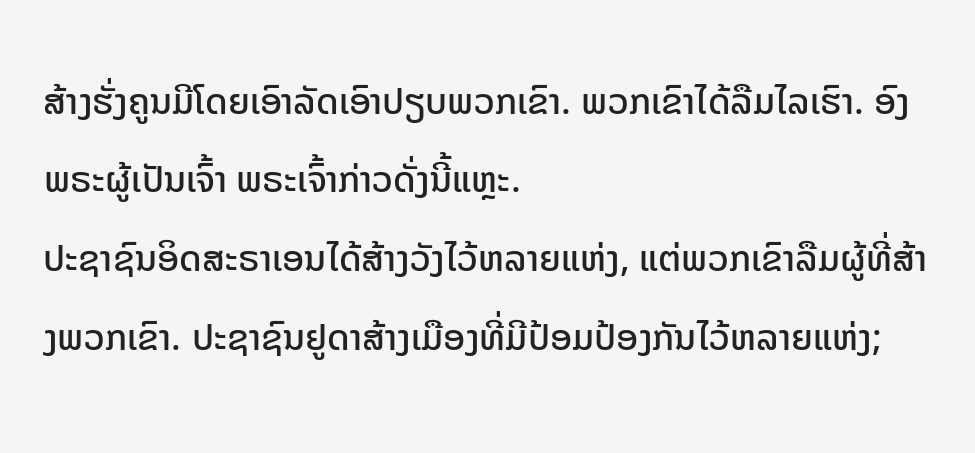ສ້າງຮັ່ງຄູນມີໂດຍເອົາລັດເອົາປຽບພວກເຂົາ. ພວກເຂົາໄດ້ລືມໄລເຮົາ. ອົງພຣະຜູ້ເປັນເຈົ້າ ພຣະເຈົ້າກ່າວດັ່ງນີ້ແຫຼະ.
ປະຊາຊົນອິດສະຣາເອນໄດ້ສ້າງວັງໄວ້ຫລາຍແຫ່ງ, ແຕ່ພວກເຂົາລືມຜູ້ທີ່ສ້າງພວກເຂົາ. ປະຊາຊົນຢູດາສ້າງເມືອງທີ່ມີປ້ອມປ້ອງກັນໄວ້ຫລາຍແຫ່ງ;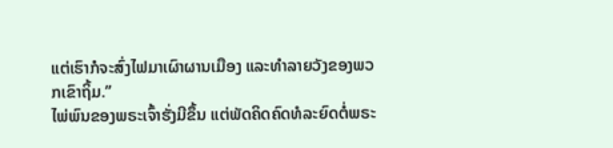ແຕ່ເຮົາກໍຈະສົ່ງໄຟມາເຜົາຜານເມືອງ ແລະທຳລາຍວັງຂອງພວກເຂົາຖິ້ມ.”
ໄພ່ພົນຂອງພຣະເຈົ້າຮັ່ງມີຂຶ້ນ ແຕ່ພັດຄິດຄົດທໍລະຍົດຕໍ່ພຣະ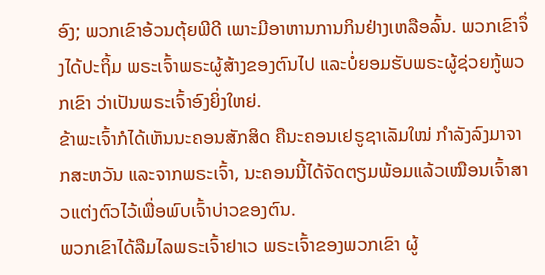ອົງ; ພວກເຂົາອ້ວນຕຸ້ຍພີດີ ເພາະມີອາຫານການກິນຢ່າງເຫລືອລົ້ນ. ພວກເຂົາຈຶ່ງໄດ້ປະຖິ້ມ ພຣະເຈົ້າພຣະຜູ້ສ້າງຂອງຕົນໄປ ແລະບໍ່ຍອມຮັບພຣະຜູ້ຊ່ວຍກູ້ພວກເຂົາ ວ່າເປັນພຣະເຈົ້າອົງຍິ່ງໃຫຍ່.
ຂ້າພະເຈົ້າກໍໄດ້ເຫັນນະຄອນສັກສິດ ຄືນະຄອນເຢຣູຊາເລັມໃໝ່ ກຳລັງລົງມາຈາກສະຫວັນ ແລະຈາກພຣະເຈົ້າ, ນະຄອນນີ້ໄດ້ຈັດຕຽມພ້ອມແລ້ວເໝືອນເຈົ້າສາວແຕ່ງຕົວໄວ້ເພື່ອພົບເຈົ້າບ່າວຂອງຕົນ.
ພວກເຂົາໄດ້ລືມໄລພຣະເຈົ້າຢາເວ ພຣະເຈົ້າຂອງພວກເຂົາ ຜູ້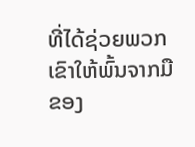ທີ່ໄດ້ຊ່ວຍພວກເຂົາໃຫ້ພົ້ນຈາກມືຂອງ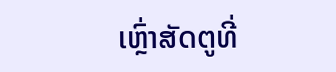ເຫຼົ່າສັດຕູທີ່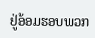ຢູ່ອ້ອມຮອບພວກ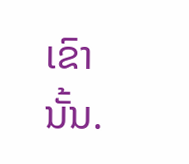ເຂົານັ້ນ.